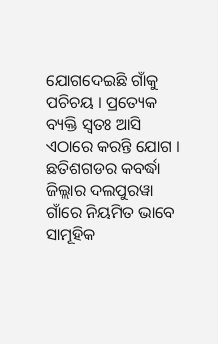ଯୋଗଦେଇଛି ଗାଁକୁ ପଚିଚୟ । ପ୍ରତ୍ୟେକ ବ୍ୟକ୍ତି ସ୍ୱତଃ ଆସି ଏଠାରେ କରନ୍ତି ଯୋଗ । ଛତିଶଗଡର କବର୍ଦ୍ଧା ଜିଲ୍ଲାର ଦଲପୁରୱା ଗାଁରେ ନିୟମିତ ଭାବେ ସାମୂହିକ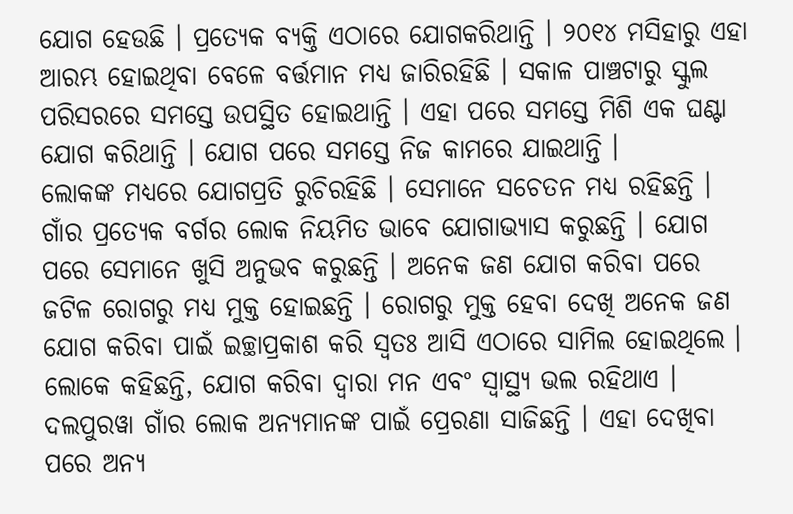ଯୋଗ ହେଉଛି । ପ୍ରତ୍ୟେକ ବ୍ୟକ୍ତି ଏଠାରେ ଯୋଗକରିଥାନ୍ତି । ୨୦୧୪ ମସିହାରୁ ଏହା ଆରମ୍ଭ ହୋଇଥିବା ବେଳେ ବର୍ତ୍ତମାନ ମଧ୍ୟ ଜାରିରହିଛି । ସକାଳ ପାଞ୍ଚଟାରୁ ସ୍କୁଲ ପରିସରରେ ସମସ୍ତେ ଉପସ୍ଥିତ ହୋଇଥାନ୍ତି । ଏହା ପରେ ସମସ୍ତେ ମିଶି ଏକ ଘଣ୍ଟା ଯୋଗ କରିଥାନ୍ତି । ଯୋଗ ପରେ ସମସ୍ତେ ନିଜ କାମରେ ଯାଇଥାନ୍ତି ।
ଲୋକଙ୍କ ମଧ୍ୟରେ ଯୋଗପ୍ରତି ରୁଚିରହିଛି । ସେମାନେ ସଚେତନ ମଧ୍ୟ ରହିଛନ୍ତି । ଗାଁର ପ୍ରତ୍ୟେକ ବର୍ଗର ଲୋକ ନିୟମିତ ଭାବେ ଯୋଗାଭ୍ୟାସ କରୁଛନ୍ତି । ଯୋଗ ପରେ ସେମାନେ ଖୁସି ଅନୁଭବ କରୁଛନ୍ତି । ଅନେକ ଜଣ ଯୋଗ କରିବା ପରେ ଜଟିଳ ରୋଗରୁ ମଧ୍ୟ ମୁକ୍ତ ହୋଇଛନ୍ତି । ରୋଗରୁ ମୁକ୍ତ ହେବା ଦେଖି ଅନେକ ଜଣ ଯୋଗ କରିବା ପାଇଁ ଇଚ୍ଛାପ୍ରକାଶ କରି ସ୍ୱତଃ ଆସି ଏଠାରେ ସାମିଲ ହୋଇଥିଲେ ।
ଲୋକେ କହିଛନ୍ତି, ଯୋଗ କରିବା ଦ୍ୱାରା ମନ ଏବଂ ସ୍ୱାସ୍ଥ୍ୟ ଭଲ ରହିଥାଏ । ଦଲପୁରୱା ଗାଁର ଲୋକ ଅନ୍ୟମାନଙ୍କ ପାଇଁ ପ୍ରେରଣା ସାଜିଛନ୍ତି । ଏହା ଦେଖିବା ପରେ ଅନ୍ୟ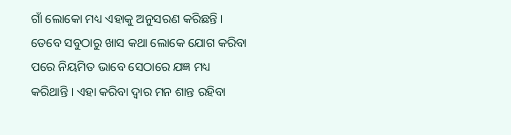ଗାଁ ଲୋକୋ ମଧ୍ୟ ଏହାକୁ ଅନୁସରଣ କରିଛନ୍ତି । ତେବେ ସବୁଠାରୁ ଖାସ କଥା ଲୋକେ ଯୋଗ କରିବା ପରେ ନିୟମିତ ଭାବେ ସେଠାରେ ଯଜ୍ଞ ମଧ୍ୟ କରିଥାନ୍ତି । ଏହା କରିବା ଦ୍ୱାର ମନ ଶାନ୍ତ ରହିବା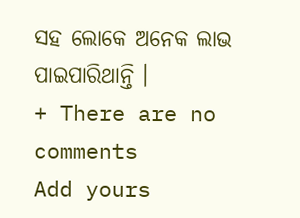ସହ ଲୋକେ ଅନେକ ଲାଭ ପାଇପାରିଥାନ୍ତି ।
+ There are no comments
Add yours